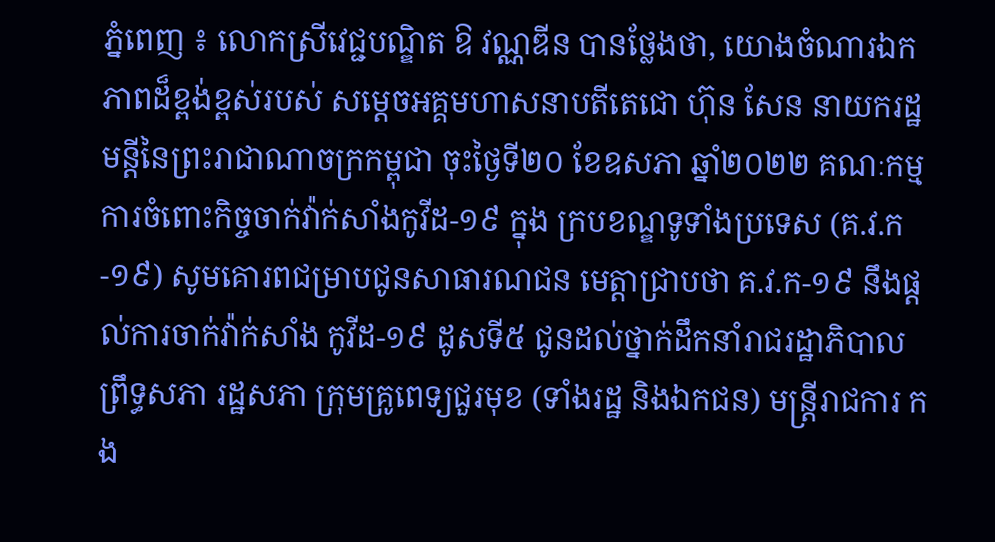ភ្នំពេញ ៖ លោកស្រីវេជ្ជបណ្ឌិត ឱ វណ្ណឌីន បានថ្លែងថា, យោងចំណារឯកភាពដ៏ខ្ពង់ខ្ពស់របស់ សម្តេចអគ្គមហាសនាបតីតេជោ ហ៊ុន សែន នាយករដ្ឋមន្តីនៃព្រះរាជាណាចក្រកម្ពុជា ចុះថ្ងៃទី២០ ខែឧសភា ឆ្នាំ២០២២ គណៈកម្មការចំពោះកិច្ចចាក់វ៉ាក់សាំងកូវីដ-១៩ ក្នុង ក្របខណ្ឌទូទាំងប្រទេស (គ.វ.ក-១៩) សូមគោរពជម្រាបជូនសាធារណជន មេត្តាជ្រាបថា គ.វ.ក-១៩ នឹងផ្តល់ការចាក់វ៉ាក់សាំង កូវីដ-១៩ ដូសទី៥ ជូនដល់ថ្នាក់ដឹកនាំរាជរដ្ឋាភិបាល ព្រឹទ្ធសភា រដ្ឋសភា ក្រុមគ្រូពេទ្យជួរមុខ (ទាំងរដ្ឋ និងឯកជន) មន្ត្រីរាជការ កង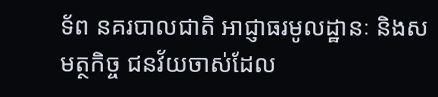ទ័ព នគរបាលជាតិ អាជ្ញាធរមូលដ្ឋានៈ និងសមត្ថកិច្ច ជនវ័យចាស់ដែល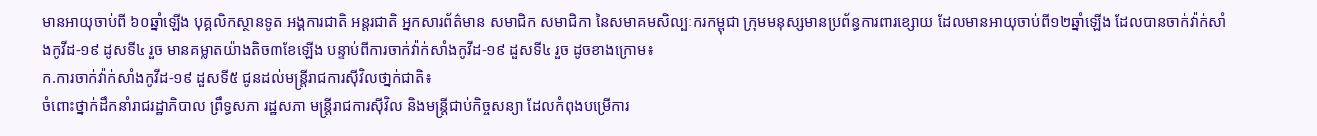មានអាយុចាប់ពី ៦០ឆ្នាំឡើង បុគ្គលិកស្ថានទូត អង្គការជាតិ អន្តរជាតិ អ្នកសារព័ត៌មាន សមាជិក សមាជិកា នៃសមាគមសិល្បៈករកម្ពុជា ក្រុមមនុស្សមានប្រព័ន្ធការពារខ្សោយ ដែលមានអាយុចាប់ពី១២ឆ្នាំឡើង ដែលបានចាក់វ៉ាក់សាំងកូវីដ-១៩ ដូសទី៤ រួច មានគម្លាតយ៉ាងតិច៣ខែឡើង បន្ទាប់ពីការចាក់វ៉ាក់សាំងកូវីដ-១៩ ដួសទី៤ រួច ដូចខាងក្រោម៖
ក.ការចាក់វ៉ាក់សាំងកូវីដ-១៩ ដួសទី៥ ជូនដល់មន្ត្រីរាជការស៊ីវិលថា្នក់ជាតិ៖
ចំពោះថ្នាក់ដឹកនាំរាជរដ្ឋាភិបាល ព្រឹទ្ធសភា រដ្ឋសភា មន្ត្រីរាជការស៊ីវិល និងមន្ត្រីជាប់កិច្ចសន្យា ដែលកំពុងបម្រើការ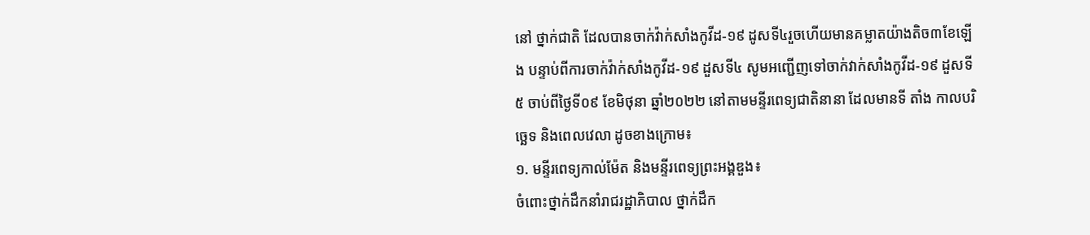នៅ ថ្នាក់ជាតិ ដែលបានចាក់វ៉ាក់សាំងកូវីដ-១៩ ដូសទី៤រួចហើយមានគម្លាតយ៉ាងតិច៣ខែឡើង បន្ទាប់ពីការចាក់វ៉ាក់សាំងកូវីដ-១៩ ដួសទី៤ សូមអញ្ជើញទៅចាក់វាក់សាំងកូវីដ-១៩ ដួសទី៥ ចាប់ពីថ្ងៃទី០៩ ខែមិថុនា ឆ្នាំ២០២២ នៅតាមមន្ទីរពេទ្យជាតិនានា ដែលមានទី តាំង កាលបរិច្ឆេទ និងពេលវេលា ដូចខាងក្រោម៖
១. មន្ទីរពេទ្យកាល់ម៉ែត និងមន្ទីរពេទ្យព្រះអង្គឌួង៖
ចំពោះថ្នាក់ដឹកនាំរាជរដ្ឋាភិបាល ថ្នាក់ដឹក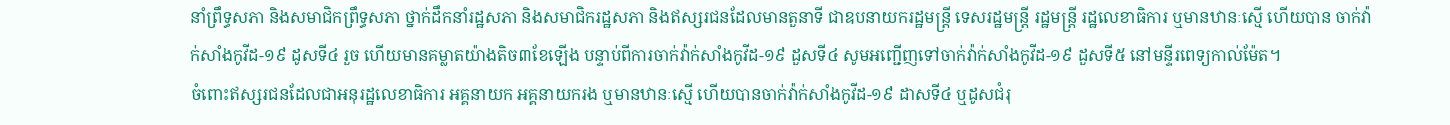នាំព្រឹទ្ធសភា និងសមាជិកព្រឹទ្ធសភា ថ្នាក់ដឹកនាំរដ្ឋសភា និងសមាជិករដ្ឋសភា និងឥស្សរជនដែលមានតួនាទី ជាឧបនាយករដ្ឋមន្ត្រី ទេសរដ្ឋមន្ដ្រី រដ្ឋមន្ត្រី រដ្ឋលេខាធិការ ឬមានឋានៈស្មើ ហើយបាន ចាក់វ៉ាក់សាំងកូវីដ-១៩ ដូសទី៤ រួច ហើយមានគម្លាតយ៉ាងតិច៣ខែឡើង បន្ទាប់ពីការចាក់វ៉ាក់សាំងកូវីដ-១៩ ដួសទី៤ សូមអញ្ជើញទៅចាក់វ៉ាក់សាំងកូវីដ-១៩ ដួសទី៥ នៅមន្ទីរពេទ្យកាល់ម៉ែត។
ចំពោះឥស្សរជនដែលជាអនុរដ្ឋលេខាធិការ អគ្គនាយក អគ្គនាយករង ឬមានឋានៈស្មើ ហើយបានចាក់វ៉ាក់សាំងកូវីដ-១៩ ដាសទី៤ ឬដូសជំរុ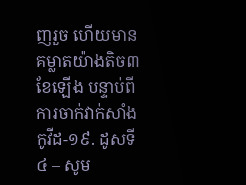ញរួច ហើយមានគម្លាតយ៉ាងតិច៣ខែឡើង បន្ទាប់ពីការចាក់វាក់សាំងកូវីដ-១៩. ដូសទី៤ – សូម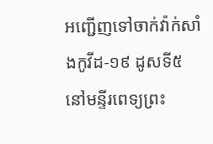អញ្ជើញទៅចាក់វ៉ាក់សាំងកូវីដ-១៩ ដូសទី៥ នៅមន្ទីរពេទ្យព្រះ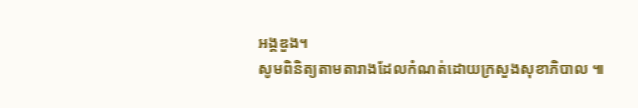អង្គឌួង។
សូមពិនិត្យតាមតារាងដែលកំណត់ដោយក្រសួងសុខាភិបាល ៕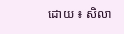ដោយ ៖ សិលា